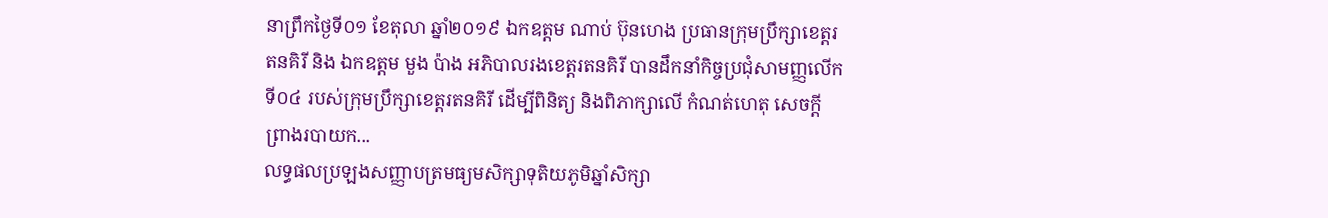នាព្រឹកថ្ងៃទី០១ ខែតុលា ឆ្នាំ២០១៩ ឯកឧត្តម ណាប់ ប៊ុនហេង ប្រធានក្រុមប្រឹក្សាខេត្តរតនគិរី និង ឯកឧត្តម មួង ប៉ាង អភិបាលរងខេត្តរតនគិរី បានដឹកនាំកិច្ចប្រជុំសាមញ្ញលើកទី០៤ របស់ក្រុមប្រឹក្សាខេត្តរតនគិរី ដើម្បីពិនិត្យ និងពិភាក្សាលើ កំណត់ហេតុ សេចក្ដីព្រាងរបាយក...
លទ្ធផលប្រឡងសញ្ញាបត្រមធ្យមសិក្សាទុតិយភូមិឆ្នាំសិក្សា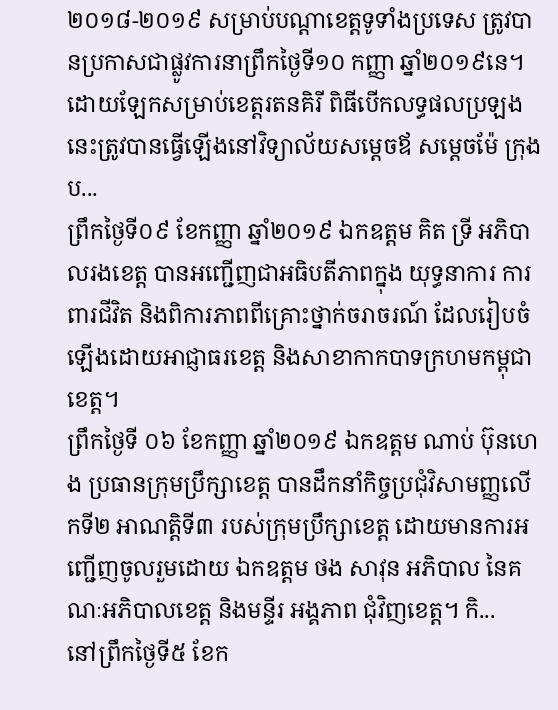២០១៨-២០១៩ សម្រាប់បណ្តាខេត្តទូទាំងប្រទេស ត្រូវបានប្រកាសជាផ្លូវការនាព្រឹកថ្ងៃទី១០ កញ្ញា ឆ្នាំ២០១៩នេ។ ដោយឡែកសម្រាប់ខេត្តរតនគិរី ពិធីបើកលទ្ធផលប្រឡងនេះត្រូវបានធ្វើឡើងនៅវិទ្យាល័យសម្តេចឪ សម្តេចម៉ែ ក្រុងប...
ព្រឹកថ្ងៃទី០៩ ខែកញ្ញា ឆ្នាំ២០១៩ ឯកឧត្តម គិត ទ្រី អភិបាលរងខេត្ត បានអញ្ជើញជាអធិបតីភាពក្នុង យុទ្ធនាការ ការពារជីវិត និងពិការភាពពីគ្រោះថ្នាក់ចរាចរណ៍ ដែលរៀបចំឡើងដោយអាជ្ញាធរខេត្ត និងសាខាកាកបាទក្រហមកម្ពុជាខេត្ត។
ព្រឹកថ្ងៃទី ០៦ ខែកញ្ញា ឆ្នាំ២០១៩ ឯកឧត្តម ណាប់ ប៊ុនហេង ប្រធានក្រុមប្រឹក្សាខេត្ត បានដឹកនាំកិច្ចប្រជុំវិសាមញ្ញលើកទី២ អាណត្តិទី៣ របស់ក្រុមប្រឹក្សាខេត្ត ដោយមានការអញ្ជើញចូលរួមដោយ ឯកឧត្តម ថង សាវុន អភិបាល នៃគណៈអភិបាលខេត្ត និងមន្ទីរ អង្គភាព ជុំវិញខេត្ត។ កិ...
នៅព្រឹកថ្ងៃទី៥ ខែក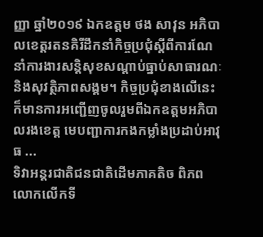ញ្ញា ឆ្នាំ២០១៩ ឯកឧត្តម ថង សាវុន អភិបាលខេត្តរតនគិរីដឹកនាំកិច្ចប្រជុំស្តីពីការណែនាំការងារសន្តិសុខសណ្តាប់ធ្នាប់សាធារណៈនិងសុវត្ថិភាពសង្គម។ កិច្ចប្រជុំខាងលើនេះក៏មានការអញ្ជើញចូលរួមពីឯកឧត្តមអភិបាលរងខេត្ត មេបញ្ជាការកងកម្លាំងប្រដាប់អាវុធ ...
ទិវាអន្តរជាតិជនជាតិដើមភាគតិច ពិភពលោកលើកទី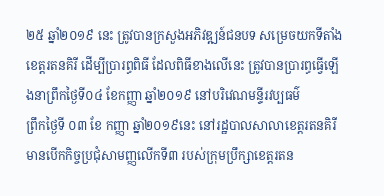២៥ ឆ្នាំ២០១៩ នេះ ត្រូវបានក្រសួងអភិវឌ្ឍន៍ជនបទ សម្រេចយកទីតាំងខេត្តរតនគិរី ដើម្បីប្រារព្ធពិធី ដែលពិធីខាងលើនេះ ត្រូវបានប្រារព្ធធ្វើឡើងនាព្រឹកថ្ងៃទី០៤ ខែកញ្ញា ឆ្នាំ២០១៩ នៅបរិវេណមន្ទីរវប្បធម៌
ព្រឹកថ្ងៃទី ០៣ ខែ កញ្ញា ឆ្នាំ២០១៩នេះ នៅរដ្ឋបាលសាលាខេត្តរតនគិរី មានបើកកិច្ចប្រជុំសាមញ្ញលើកទី៣ របស់ក្រុមប្រឹក្សាខេត្តរតន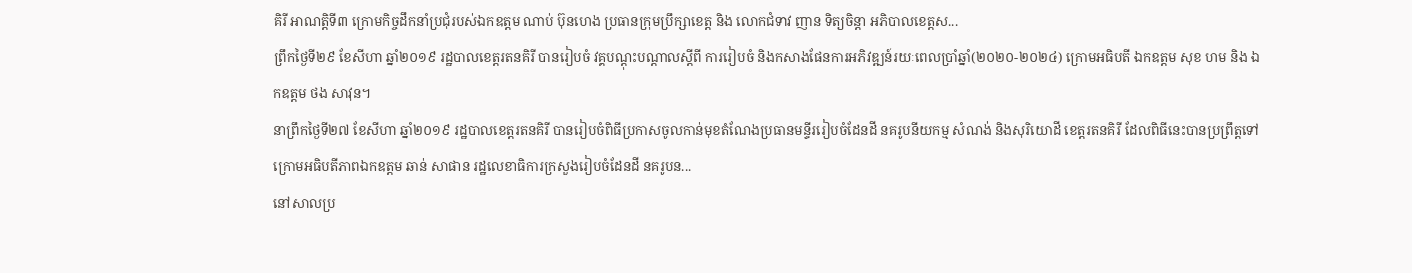គិរី អាណត្តិទី៣ ក្រោមកិច្ចដឹកនាំប្រជុំរបស់ឯកឧត្តម ណាប់ ប៊ុនហេង ប្រធានក្រុមប្រឹក្សាខេត្ត និង លោកជំទាវ ញាន ទិត្យចិន្តា អភិបាលខេត្តស...
ព្រឹកថ្ងៃទី២៩ ខែសីហា ឆ្នាំ២០១៩ រដ្ឋបាលខេត្តរតនគិរី បានរៀបចំ វគ្គបណ្ដុះបណ្ដាលស្ដីពី ការរៀបចំ និងកសាងផែនការអភិវឌ្ឍន៍រយៈពេលប្រាំឆ្នាំ(២០២០-២០២៤) ក្រោមអធិបតី ឯកឧត្តម សុខ ហម និង ឯកឧត្តម ថង សាវុន។
នាព្រឹកថ្ងៃទី២៧ ខែសីហា ឆ្នាំ២០១៩ រដ្ឋបាលខេត្តរតនគិរី បានរៀបចំពិធីប្រកាសចូលកាន់មុខតំណែងប្រធានមន្ទីររៀបចំដែនដី នគរូបនីយកម្ម សំណង់ និងសុរិយោដី ខេត្តរតនគិរី ដែលពិធីនេះបានប្រព្រឹត្តទៅក្រោមអធិបតីភាពឯកឧត្តម ឆាន់ សាផាន រដ្ឋលេខាធិការក្រសួងរៀបចំដែនដី នគរូបន...
នៅសាលប្រ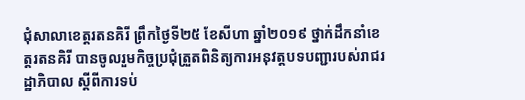ជុំសាលាខេត្តរតនគិរី ព្រឹកថ្ងៃទី២៥ ខែសីហា ឆ្នាំ២០១៩ ថ្នាក់ដឹកនាំខេត្តរតនគិរី បានចូលរួមកិច្ចប្រជុំត្រួតពិនិត្យការអនុវត្តបទបញ្ជារបស់រាជរដ្ឋាភិបាល ស្ដីពីការទប់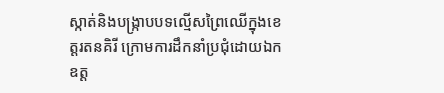ស្កាត់និងបង្ក្រាបបទល្មើសព្រៃឈើក្នុងខេត្តរតនគិរី ក្រោមការដឹកនាំប្រជុំដោយឯកឧត្ត